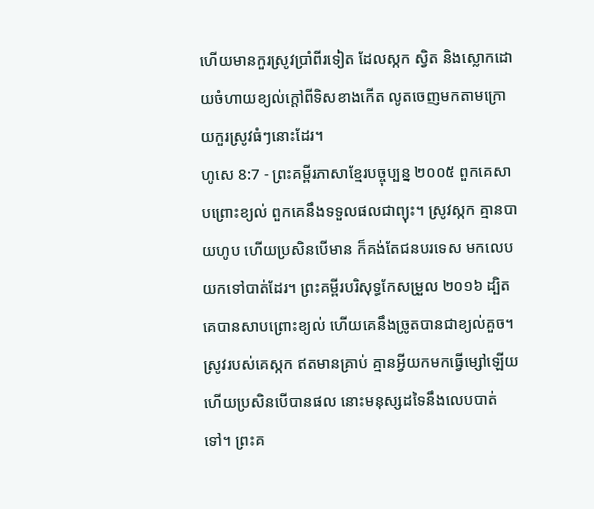ហើយមានកួរស្រូវប្រាំពីរទៀត ដែលស្កក ស្វិត និងស្លោកដោយចំហាយខ្យល់ក្ដៅពីទិសខាងកើត លូតចេញមកតាមក្រោយកួរស្រូវធំៗនោះដែរ។
ហូសេ 8:7 - ព្រះគម្ពីរភាសាខ្មែរបច្ចុប្បន្ន ២០០៥ ពួកគេសាបព្រោះខ្យល់ ពួកគេនឹងទទួលផលជាព្យុះ។ ស្រូវស្កក គ្មានបាយហូប ហើយប្រសិនបើមាន ក៏គង់តែជនបរទេស មកលេបយកទៅបាត់ដែរ។ ព្រះគម្ពីរបរិសុទ្ធកែសម្រួល ២០១៦ ដ្បិតគេបានសាបព្រោះខ្យល់ ហើយគេនឹងច្រូតបានជាខ្យល់គួច។ ស្រូវរបស់គេស្កក ឥតមានគ្រាប់ គ្មានអ្វីយកមកធ្វើម្សៅឡើយ ហើយប្រសិនបើបានផល នោះមនុស្សដទៃនឹងលេបបាត់ទៅ។ ព្រះគ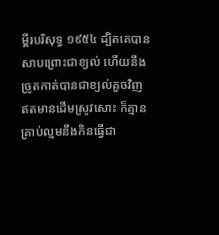ម្ពីរបរិសុទ្ធ ១៩៥៤ ដ្បិតគេបានសាបព្រោះជាខ្យល់ ហើយនឹងច្រូតកាត់បានជាខ្យល់គួចវិញ ឥតមានដើមស្រូវសោះ ក៏គ្មានគ្រាប់ល្មមនឹងកិនធ្វើជា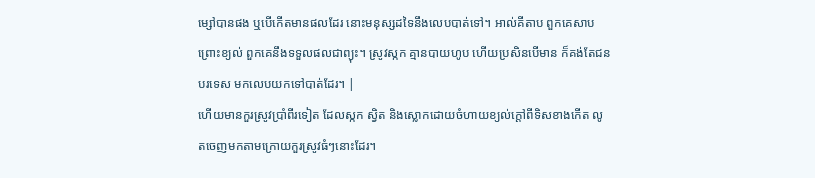ម្សៅបានផង ឬបើកើតមានផលដែរ នោះមនុស្សដទៃនឹងលេបបាត់ទៅ។ អាល់គីតាប ពួកគេសាបព្រោះខ្យល់ ពួកគេនឹងទទួលផលជាព្យុះ។ ស្រូវស្កក គ្មានបាយហូប ហើយប្រសិនបើមាន ក៏គង់តែជនបរទេស មកលេបយកទៅបាត់ដែរ។ |
ហើយមានកួរស្រូវប្រាំពីរទៀត ដែលស្កក ស្វិត និងស្លោកដោយចំហាយខ្យល់ក្ដៅពីទិសខាងកើត លូតចេញមកតាមក្រោយកួរស្រូវធំៗនោះដែរ។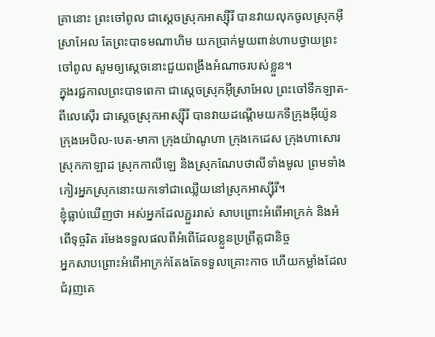គ្រានោះ ព្រះចៅពូល ជាស្ដេចស្រុកអាស្ស៊ីរី បានវាយលុកចូលស្រុកអ៊ីស្រាអែល តែព្រះបាទមណាហិម យកប្រាក់មួយពាន់ហាបថ្វាយព្រះចៅពូល សូមឲ្យស្ដេចនោះជួយពង្រឹងអំណាចរបស់ខ្លួន។
ក្នុងរជ្ជកាលព្រះបាទពេកា ជាស្ដេចស្រុកអ៊ីស្រាអែល ព្រះចៅទីកឡាត-ពីលេស៊ើរ ជាស្ដេចស្រុកអាស្ស៊ីរី បានវាយដណ្ដើមយកទីក្រុងអ៊ីយ៉ូន ក្រុងអេបិល-បេត-មាកា ក្រុងយ៉ាណូហា ក្រុងកេដេស ក្រុងហាសោរ ស្រុកកាឡាដ ស្រុកកាលីឡេ និងស្រុកណែបថាលីទាំងមូល ព្រមទាំងកៀរអ្នកស្រុកនោះយកទៅជាឈ្លើយនៅស្រុកអាស្ស៊ីរី។
ខ្ញុំធ្លាប់ឃើញថា អស់អ្នកដែលភ្ជួររាស់ សាបព្រោះអំពើអាក្រក់ និងអំពើទុច្ចរិត រមែងទទួលផលពីអំពើដែលខ្លួនប្រព្រឹត្តជានិច្ច
អ្នកសាបព្រោះអំពើអាក្រក់តែងតែទទួលគ្រោះកាច ហើយកម្លាំងដែលជំរុញគេ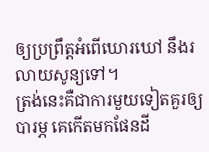ឲ្យប្រព្រឹត្តអំពើឃោរឃៅ នឹងរលាយសូន្យទៅ។
ត្រង់នេះគឺជាការមួយទៀតគួរឲ្យបារម្ភ គេកើតមកផែនដី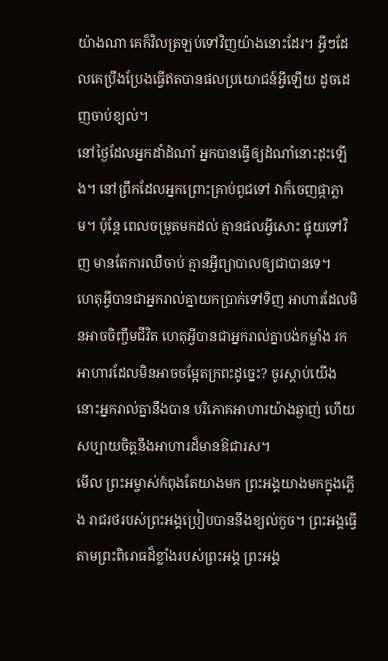យ៉ាងណា គេក៏វិលត្រឡប់ទៅវិញយ៉ាងនោះដែរ។ អ្វីៗដែលគេប្រឹងប្រែងធ្វើឥតបានផលប្រយោជន៍អ្វីឡើយ ដូចដេញចាប់ខ្យល់។
នៅថ្ងៃដែលអ្នកដាំដំណាំ អ្នកបានធ្វើឲ្យដំណាំនោះដុះឡើង។ នៅព្រឹកដែលអ្នកព្រោះគ្រាប់ពូជទៅ វាក៏ចេញផ្កាភ្លាម។ ប៉ុន្តែ ពេលចម្រូតមកដល់ គ្មានផលអ្វីសោះ ផ្ទុយទៅវិញ មានតែការឈឺចាប់ គ្មានអ្វីព្យាបាលឲ្យជាបានទេ។
ហេតុអ្វីបានជាអ្នករាល់គ្នាយកប្រាក់ទៅទិញ អាហារដែលមិនអាចចិញ្ចឹមជីវិត ហេតុអ្វីបានជាអ្នករាល់គ្នាបង់កម្លាំង រកអាហារដែលមិនអាចចម្អែតក្រពះដូច្នេះ? ចូរស្ដាប់យើង នោះអ្នករាល់គ្នានឹងបាន បរិភោគអាហារយ៉ាងឆ្ងាញ់ ហើយសប្បាយចិត្តនឹងអាហារដ៏មានឱជារស។
មើល ព្រះអម្ចាស់កំពុងតែយាងមក ព្រះអង្គយាងមកក្នុងភ្លើង រាជរថរបស់ព្រះអង្គប្រៀបបាននឹងខ្យល់កួច។ ព្រះអង្គធ្វើតាមព្រះពិរោធដ៏ខ្លាំងរបស់ព្រះអង្គ ព្រះអង្គ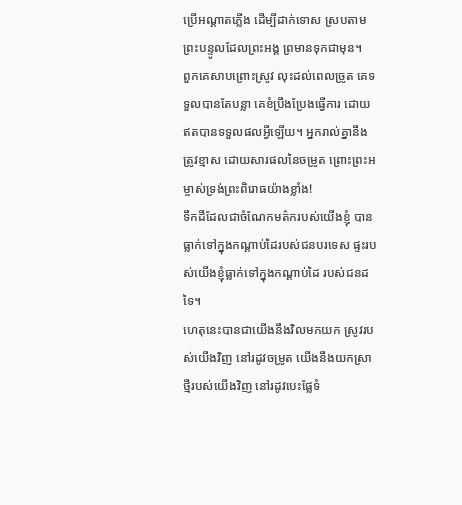ប្រើអណ្ដាតភ្លើង ដើម្បីដាក់ទោស ស្របតាមព្រះបន្ទូលដែលព្រះអង្គ ព្រមានទុកជាមុន។
ពួកគេសាបព្រោះស្រូវ លុះដល់ពេលច្រូត គេទទួលបានតែបន្លា គេខំប្រឹងប្រែងធ្វើការ ដោយឥតបានទទួលផលអ្វីឡើយ។ អ្នករាល់គ្នានឹងត្រូវខ្មាស ដោយសារផលនៃចម្រូត ព្រោះព្រះអម្ចាស់ទ្រង់ព្រះពិរោធយ៉ាងខ្លាំង!
ទឹកដីដែលជាចំណែកមត៌ករបស់យើងខ្ញុំ បានធ្លាក់ទៅក្នុងកណ្ដាប់ដៃរបស់ជនបរទេស ផ្ទះរបស់យើងខ្ញុំធ្លាក់ទៅក្នុងកណ្ដាប់ដៃ របស់ជនដទៃ។
ហេតុនេះបានជាយើងនឹងវិលមកយក ស្រូវរបស់យើងវិញ នៅរដូវចម្រូត យើងនឹងយកស្រាថ្មីរបស់យើងវិញ នៅរដូវបេះផ្លែទំ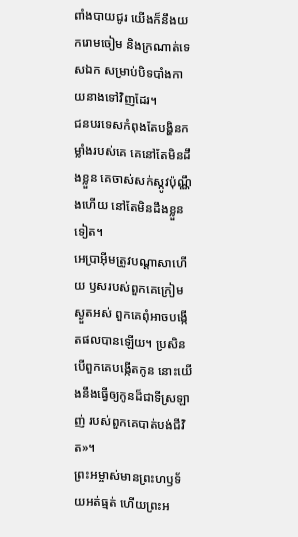ពាំងបាយជូរ យើងក៏នឹងយករោមចៀម និងក្រណាត់ទេសឯក សម្រាប់បិទបាំងកាយនាងទៅវិញដែរ។
ជនបរទេសកំពុងតែបង្ហិនកម្លាំងរបស់គេ គេនៅតែមិនដឹងខ្លួន គេចាស់សក់ស្កូវប៉ុណ្ណឹងហើយ នៅតែមិនដឹងខ្លួនទៀត។
អេប្រាអ៊ីមត្រូវបណ្ដាសាហើយ ឫសរបស់ពួកគេក្រៀមស្ងួតអស់ ពួកគេពុំអាចបង្កើតផលបានឡើយ។ ប្រសិនបើពួកគេបង្កើតកូន នោះយើងនឹងធ្វើឲ្យកូនដ៏ជាទីស្រឡាញ់ របស់ពួកគេបាត់បង់ជីវិត»។
ព្រះអម្ចាស់មានព្រះហឫទ័យអត់ធ្មត់ ហើយព្រះអ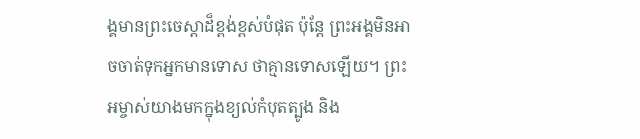ង្គមានព្រះចេស្ដាដ៏ខ្ពង់ខ្ពស់បំផុត ប៉ុន្តែ ព្រះអង្គមិនអាចចាត់ទុកអ្នកមានទោស ថាគ្មានទោសឡើយ។ ព្រះអម្ចាស់យាងមកក្នុងខ្យល់កំបុតត្បូង និង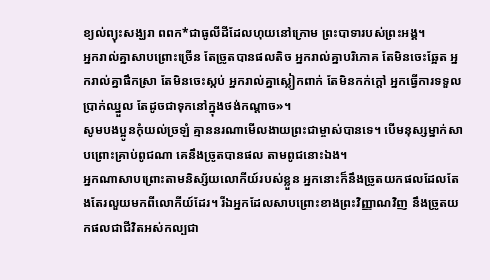ខ្យល់ព្យុះសង្ឃរា ពពក*ជាធូលីដីដែលហុយនៅក្រោម ព្រះបាទារបស់ព្រះអង្គ។
អ្នករាល់គ្នាសាបព្រោះច្រើន តែច្រូតបានផលតិច អ្នករាល់គ្នាបរិភោគ តែមិនចេះឆ្អែត អ្នករាល់គ្នាផឹកស្រា តែមិនចេះស្កប់ អ្នករាល់គ្នាស្លៀកពាក់ តែមិនកក់ក្ដៅ អ្នកធ្វើការទទួលប្រាក់ឈ្នួល តែដូចជាទុកនៅក្នុងថង់កណ្ដាច»។
សូមបងប្អូនកុំយល់ច្រឡំ គ្មាននរណាមើលងាយព្រះជាម្ចាស់បានទេ។ បើមនុស្សម្នាក់សាបព្រោះគ្រាប់ពូជណា គេនឹងច្រូតបានផល តាមពូជនោះឯង។
អ្នកណាសាបព្រោះតាមនិស្ស័យលោកីយ៍របស់ខ្លួន អ្នកនោះក៏នឹងច្រូតយកផលដែលតែងតែរលួយមកពីលោកីយ៍ដែរ។ រីឯអ្នកដែលសាបព្រោះខាងព្រះវិញ្ញាណវិញ នឹងច្រូតយកផលជាជីវិតអស់កល្បជា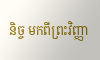និច្ច មកពីព្រះវិញ្ញា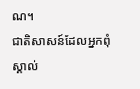ណ។
ជាតិសាសន៍ដែលអ្នកពុំស្គាល់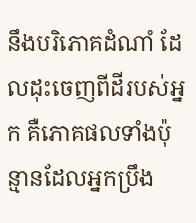នឹងបរិភោគដំណាំ ដែលដុះចេញពីដីរបស់អ្នក គឺភោគផលទាំងប៉ុន្មានដែលអ្នកប្រឹង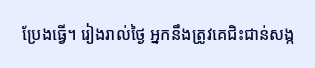ប្រែងធ្វើ។ រៀងរាល់ថ្ងៃ អ្នកនឹងត្រូវគេជិះជាន់សង្ក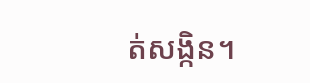ត់សង្កិន។